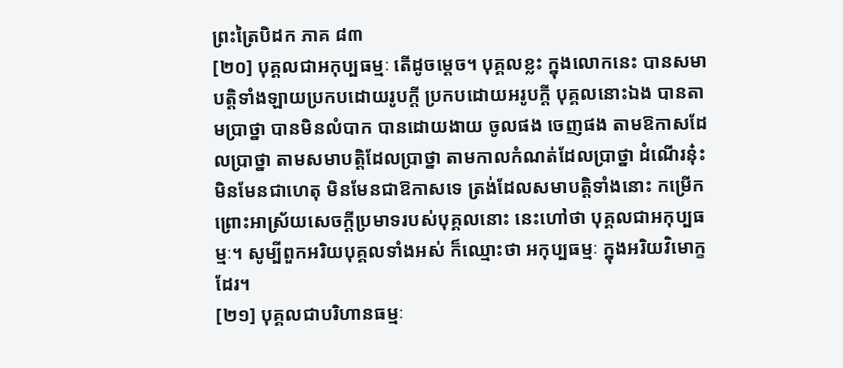ព្រះត្រៃបិដក ភាគ ៨៣
[២០] បុគ្គលជាអកុប្បធម្មៈ តើដូចម្តេច។ បុគ្គលខ្លះ ក្នុងលោកនេះ បានសមាបត្តិទាំងឡាយប្រកបដោយរូបក្តី ប្រកបដោយអរូបក្តី បុគ្គលនោះឯង បានតាមប្រាថ្នា បានមិនលំបាក បានដោយងាយ ចូលផង ចេញផង តាមឱកាសដែលប្រាថ្នា តាមសមាបត្តិដែលប្រាថ្នា តាមកាលកំណត់ដែលប្រាថ្នា ដំណើរនុ៎ះ មិនមែនជាហេតុ មិនមែនជាឱកាសទេ ត្រង់ដែលសមាបត្តិទាំងនោះ កម្រើកព្រោះអាស្រ័យសេចក្តីប្រមាទរបស់បុគ្គលនោះ នេះហៅថា បុគ្គលជាអកុប្បធម្មៈ។ សូម្បីពួកអរិយបុគ្គលទាំងអស់ ក៏ឈ្មោះថា អកុប្បធម្មៈ ក្នុងអរិយវិមោក្ខដែរ។
[២១] បុគ្គលជាបរិហានធម្មៈ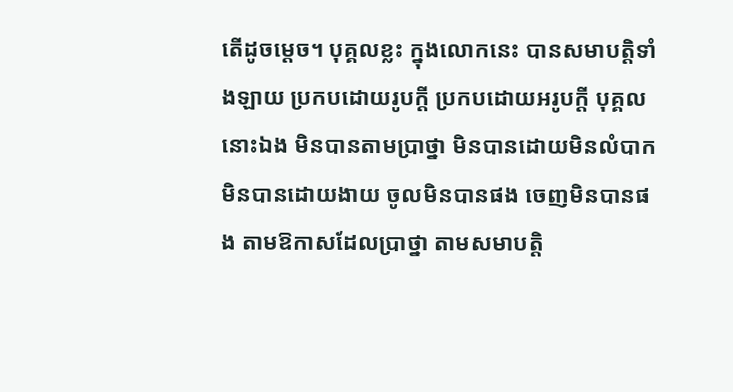តើដូចម្តេច។ បុគ្គលខ្លះ ក្នុងលោកនេះ បានសមាបត្តិទាំងឡាយ ប្រកបដោយរូបក្តី ប្រកបដោយអរូបក្តី បុគ្គលនោះឯង មិនបានតាមប្រាថ្នា មិនបានដោយមិនលំបាក មិនបានដោយងាយ ចូលមិនបានផង ចេញមិនបានផង តាមឱកាសដែលប្រាថ្នា តាមសមាបត្តិ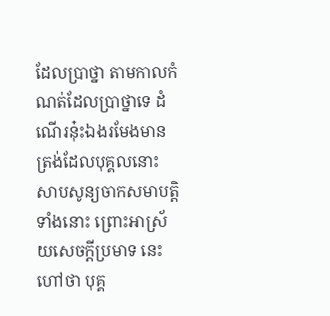ដែលប្រាថ្នា តាមកាលកំណត់ដែលប្រាថ្នាទេ ដំណើរនុ៎ះឯងរមែងមាន ត្រង់ដែលបុគ្គលនោះ សាបសូន្យចាកសមាបត្តិទាំងនោះ ព្រោះអាស្រ័យសេចក្តីប្រមាទ នេះហៅថា បុគ្គ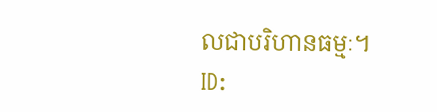លជាបរិហានធម្មៈ។
ID: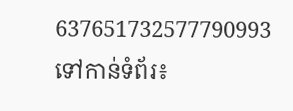637651732577790993
ទៅកាន់ទំព័រ៖